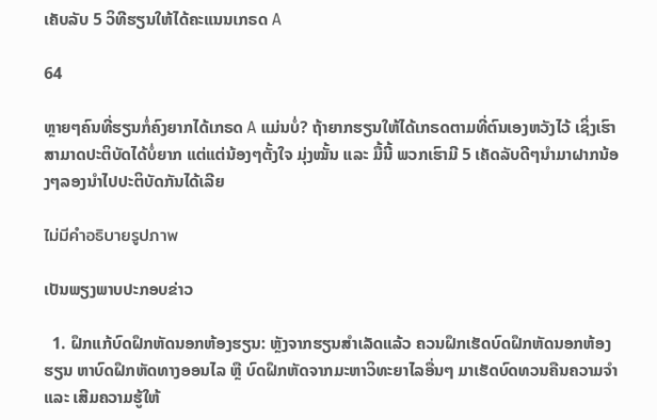ເຄັບລັບ 5 ວິທີຮຽນໃຫ້ໄດ້ຄະແນນເກຣດ A

64

ຫຼາຍໆຄົນທີ່ຮຽນກໍ່ຄົງຍາກໄດ້ເກຣດ A ແມ່ນບໍ່? ຖ້າຍາກຮຽນໃຫ້ໄດ້ເກຣດຕາມທີ່ຕົນເອງຫວັງໄວ້ ເຊິ່ງເຮົາສາມາດປະຕິບັດໄດ້ບໍ່ຍາກ ແຕ່ແຕ່ນ້ອງໆຕັ້ງໃຈ ມຸ່ງໝັ້ນ ແລະ ມື້ນີ້ ພວກເຮົາມີ 5 ເຄັດລັບດີໆນຳມາຝາກນ້ອງໆລອງນຳໄປປະຕິບັດກັນໄດ້ເລີຍ

ไม่มีคำอธิบายรูปภาพ

ເປັນພຽງພາບປະກອບຂ່າວ

  1. ຝຶກແກ້ບົດຝຶກຫັດນອກຫ້ອງຮຽນ: ຫຼັງຈາກຮຽນສຳເລັດແລ້ວ ຄວນຝຶກເຮັດບົດຝຶກຫັດນອກຫ້ອງຮຽນ ຫາບົດຝຶກຫັດທາງອອນໄລ ຫຼື ບົດຝຶກຫັດຈາກມະຫາວິທະຍາໄລອື່ນໆ ມາເຮັດບົດທວນຄືນຄວາມຈຳ ແລະ ເສີມຄວາມຮູ້ໃຫ້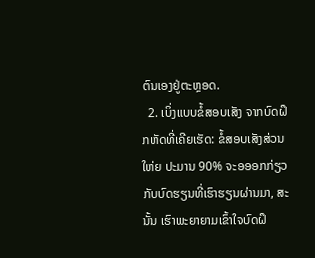ຕົນເອງຢູ່ຕະຫຼອດ.
  2. ເບິ່ງແບບຂໍ້ສອບເສັງ ຈາກບົດຝຶກຫັດທີ່ເຄີຍເຮັດ: ຂໍ້ສອບເສັງສ່ວນໃຫ່ຍ ປະມານ 90% ຈະອອອກກ່ຽວກັບບົດຮຽນທີ່ເຮົາຮຽນຜ່ານມາ, ສະນັ້ນ ເຮົາພະຍາຍາມເຂົ້າໃຈບົດຝຶ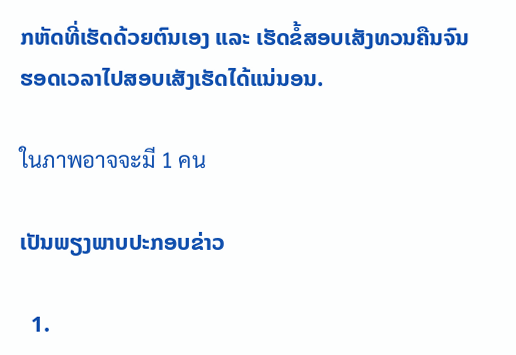ກຫັດທີ່ເຮັດດ້ວຍຕົນເອງ ແລະ ເຮັດຂໍ້ສອບເສັງທວນຄືນຈົນຮອດເວລາໄປສອບເສັງເຮັດໄດ້ແນ່ນອນ.

ในภาพอาจจะมี 1 คน

ເປັນພຽງພາບປະກອບຂ່າວ

  1.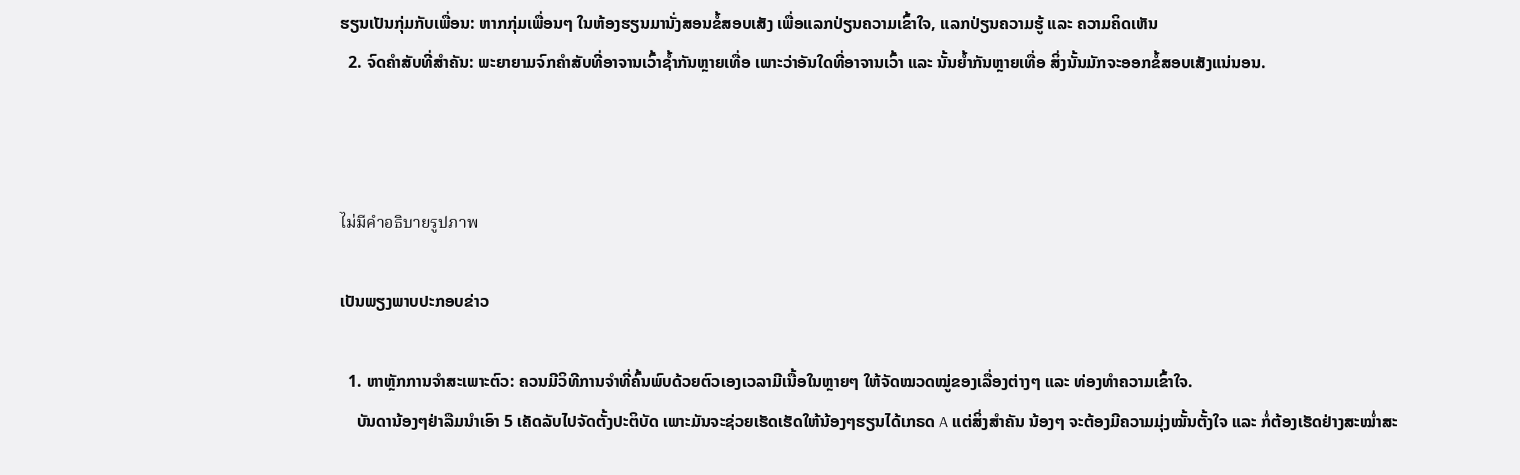ຮຽນເປັນກຸ່ມກັບເພື່ອນ: ຫາກກຸ່ມເພື່ອນໆ ໃນຫ້ອງຮຽນມານັ່ງສອນຂໍ້ສອບເສັງ ເພື່ອແລກປ່ຽນຄວາມເຂົ້າໃຈ, ແລກປ່ຽນຄວາມຮູ້ ແລະ ຄວາມຄິດເຫັນ
  2. ຈົດຄຳສັບທີ່ສຳຄັນ: ພະຍາຍາມຈົກຄຳສັບທີ່ອາຈານເວົ້າຊ້ຳກັນຫຼາຍເທື່ອ ເພາະວ່າອັນໃດທີ່ອາຈານເວົ້າ ແລະ ນັ້ນຍໍ້າກັນຫຼາຍເທື່ອ ສິ່ງນັ້ນມັກຈະອອກຂໍ້ສອບເສັງແນ່ນອນ.



ไม่มีคำอธิบายรูปภาพ

ເປັນພຽງພາບປະກອບຂ່າວ

  1. ຫາຫຼັກການຈຳສະເພາະຕົວ: ຄວນມີວິທີການຈຳທີ່ຄົ້ນພົບດ້ວຍຕົວເອງເວລາມີເນື້ອໃນຫຼາຍໆ ໃຫ້ຈັດໝວດໝູ່ຂອງເລື່ອງຕ່າງໆ ແລະ ທ່ອງທຳຄວາມເຂົ້າໃຈ.
    ບັນດານ້ອງໆຢ່າລືມນຳເອົາ 5 ເຄັດລັບໄປຈັດຕັ້ງປະຕິບັດ ເພາະມັນຈະຊ່ວຍເຮັດເຮັດໃຫ້ນ້ອງໆຮຽນໄດ້ເກຣດ A ແຕ່ສິ່ງສຳຄັນ ນ້ອງໆ ຈະຕ້ອງມີຄວາມມຸ່ງໝັ້ນຕັ້ງໃຈ ແລະ ກໍ່ຕ້ອງເຮັດຢ່າງສະໝ່ຳສະ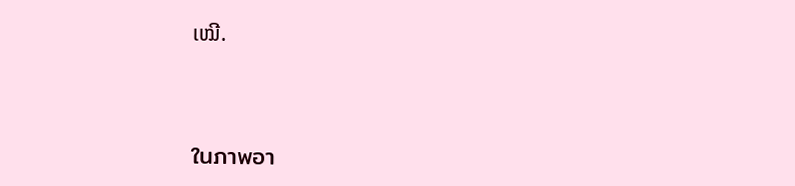ເໝີ.



ในภาพอา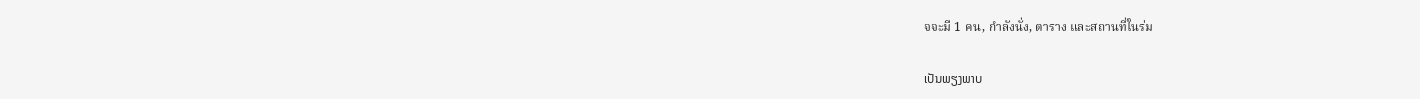จจะมี 1 คน, กำลังนั่ง, ตาราง และสถานที่ในร่ม

ເປັນພຽງພາບ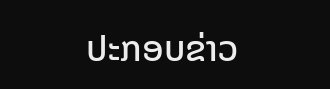ປະກອບຂ່າວ